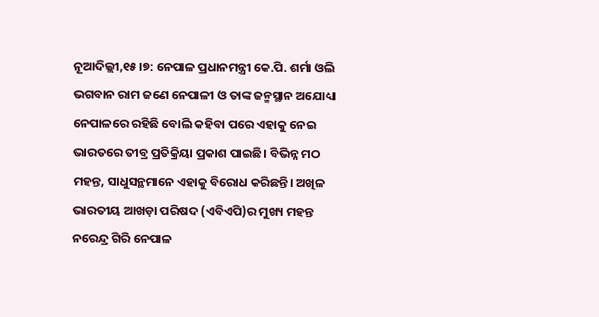ନୂଆଦିଲ୍ଲୀ,୧୫।୭: ନେପାଳ ପ୍ରଧାନମନ୍ତ୍ରୀ କେ.ପି. ଶର୍ମା ଓଲି ଭଗବାନ ରାମ ଜଣେ ନେପାଳୀ ଓ ତାଙ୍କ ଜନ୍ମସ୍ଥାନ ଅଯୋଧ୍ୟା ନେପାଳରେ ରହିଛି ବୋଲି କହିବା ପରେ ଏହାକୁ ନେଇ ଭାରତରେ ତୀବ୍ର ପ୍ରତିକ୍ରିୟା ପ୍ରକାଶ ପାଇଛି। ବିଭିନ୍ନ ମଠ ମହନ୍ତ, ସାଧୁସନ୍ଥମାନେ ଏହାକୁ ବିରୋଧ କରିଛନ୍ତି। ଅଖିଳ ଭାରତୀୟ ଆଖଡ଼ା ପରିଷଦ (ଏବିଏପି)ର ମୁଖ୍ୟ ମହନ୍ତ ନରେନ୍ଦ୍ର ଗିରି ନେପାଳ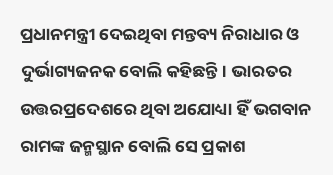ପ୍ରଧାନମନ୍ତ୍ରୀ ଦେଇଥିବା ମନ୍ତବ୍ୟ ନିରାଧାର ଓ ଦୁର୍ଭାଗ୍ୟଜନକ ବୋଲି କହିଛନ୍ତି। ଭାରତର ଉତ୍ତରପ୍ରଦେଶରେ ଥିବା ଅଯୋଧ୍ୟା ହିଁ ଭଗବାନ ରାମଙ୍କ ଜନ୍ମସ୍ଥାନ ବୋଲି ସେ ପ୍ରକାଶ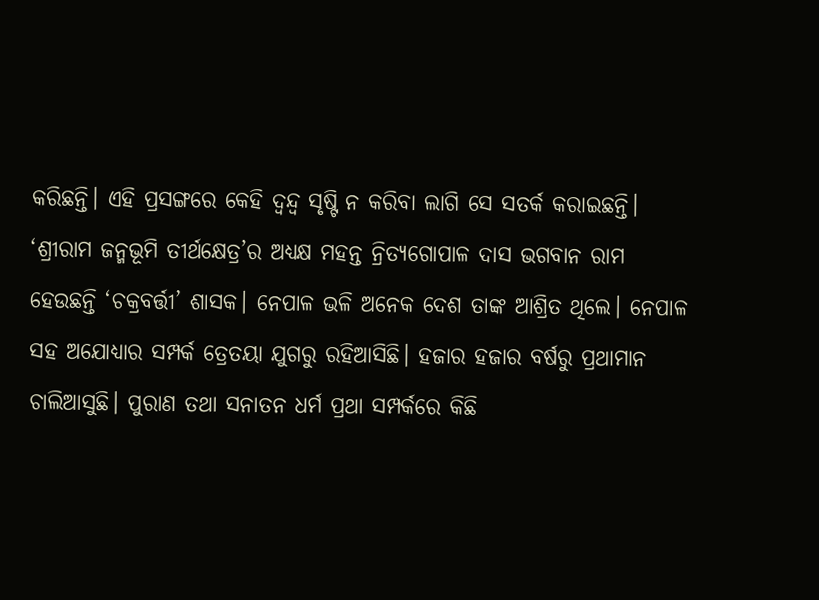କରିଛନ୍ତି। ଏହି ପ୍ରସଙ୍ଗରେ କେହି ଦ୍ୱନ୍ଦ୍ୱ ସୃଷ୍ଟି ନ କରିବା ଲାଗି ସେ ସତର୍କ କରାଇଛନ୍ତି।
‘ଶ୍ରୀରାମ ଜନ୍ମଭୂମି ତୀର୍ଥକ୍ଷେତ୍ର’ର ଅଧ୍ୟକ୍ଷ ମହନ୍ତ ନ୍ରିତ୍ୟଗୋପାଳ ଦାସ ଭଗବାନ ରାମ ହେଉଛନ୍ତି ‘ଚକ୍ରବର୍ତ୍ତୀ’ ଶାସକ। ନେପାଳ ଭଳି ଅନେକ ଦେଶ ତାଙ୍କ ଆଶ୍ରିତ ଥିଲେ। ନେପାଳ ସହ ଅଯୋଧ୍ୟାର ସମ୍ପର୍କ ତ୍ରେତୟା ଯୁଗରୁ ରହିଆସିଛି। ହଜାର ହଜାର ବର୍ଷରୁ ପ୍ରଥାମାନ ଚାଲିଆସୁଛି। ପୁରାଣ ତଥା ସନାତନ ଧର୍ମ ପ୍ରଥା ସମ୍ପର୍କରେ କିଛି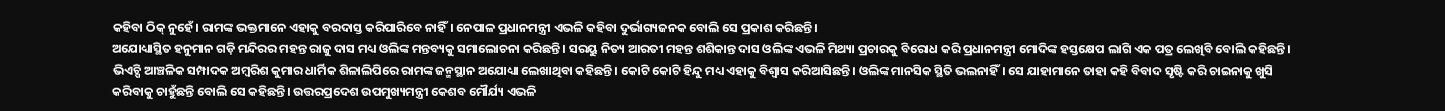କହିବା ଠିକ୍ ନୁହେଁ। ରାମଙ୍କ ଭକ୍ତମାନେ ଏହାକୁ ବରଦାସ୍ତ କରିପାରିବେ ନାହିଁ। ନେପାଳ ପ୍ରଧାନମନ୍ତ୍ରୀ ଏଭଳି କହିବା ଦୁର୍ଭାଗ୍ୟଜନକ ବୋଲି ସେ ପ୍ରକାଶ କରିଛନ୍ତି।
ଅଯୋଧ୍ୟାସ୍ଥିତ ହନୁମାନ ଗଡ଼ି ମନ୍ଦିରର ମହନ୍ତ ରାଜୁ ଦାସ ମଧ୍ୟ ଓଲିଙ୍କ ମନ୍ତବ୍ୟକୁ ସମାଲୋଚନା କରିଛନ୍ତି। ସରୟୁ ନିତ୍ୟ ଆରତୀ ମହନ୍ତ ଶଶିକାନ୍ତ ଦାସ ଓଲିଙ୍କ ଏଭଳି ମିଥ୍ୟା ପ୍ରଚାରକୁ ବିରୋଧ କରି ପ୍ରଧାନମନ୍ତ୍ରୀ ମୋଦିଙ୍କ ହସ୍ତକ୍ଷେପ ଲାଗି ଏକ ପତ୍ର ଲେଖିବି ବୋଲି କହିଛନ୍ତି। ଭିଏଚ୍ପି ଆଞ୍ଚଳିକ ସମ୍ପାଦକ ଅମ୍ବରିଶ କୁମାର ଧାର୍ମିକ ଶିଳାଲିପିରେ ରାମଙ୍କ ଜନ୍ମସ୍ଥାନ ଅଯୋଧ୍ୟା ଲେଖାଥିବା କହିଛନ୍ତି। କୋଟି କୋଟି ହିନ୍ଦୁ ମଧ୍ୟ ଏହାକୁ ବିଶ୍ୱାସ କରିଆସିଛନ୍ତି। ଓଲିଙ୍କ ମାନସିକ ସ୍ଥିତି ଭଲନାହିଁ। ସେ ଯାହାମାନେ ତାହା କହି ବିବାଦ ସୃଷ୍ଟି କରି ଚାଇନାକୁ ଖୁସି କରିବାକୁ ଚାହୁଁଛନ୍ତି ବୋଲି ସେ କହିଛନ୍ତି। ଉତ୍ତରପ୍ରଦେଶ ଉପମୁଖ୍ୟମନ୍ତ୍ରୀ କେଶବ ମୌର୍ଯ୍ୟ ଏଭଳି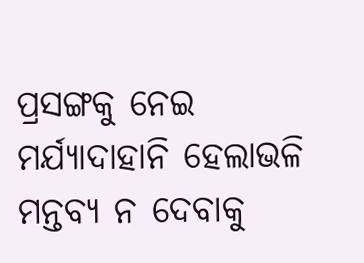ପ୍ରସଙ୍ଗକୁ ନେଇ ମର୍ଯ୍ୟାଦାହାନି ହେଲାଭଳି ମନ୍ତବ୍ୟ ନ ଦେବାକୁ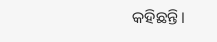କହିଛନ୍ତି।